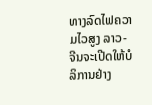ທາງລົດໄຟຄວາມໄວສູງ ລາວ-ຈີນຈະເປີດໃຫ້ບໍລິການຢ່າງ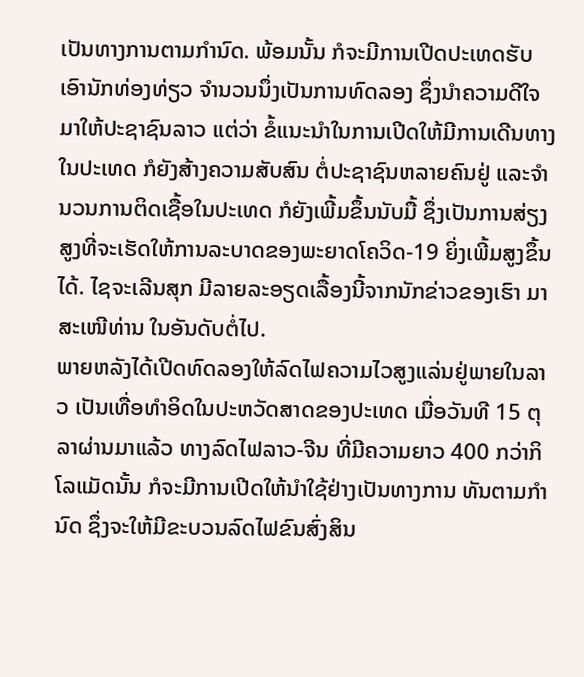ເປັນທາງການຕາມກໍານົດ. ພ້ອມນັ້ນ ກໍຈະມີການເປີດປະເທດຮັບເອົານັກທ່ອງທ່ຽວ ຈໍານວນນຶ່ງເປັນການທົດລອງ ຊຶ່ງນໍາຄວາມດີໃຈມາໃຫ້ປະຊາຊົນລາວ ແຕ່ວ່າ ຂໍ້ແນະນໍາໃນການເປີດໃຫ້ມີການເດີນທາງໃນປະເທດ ກໍຍັງສ້າງຄວາມສັບສົນ ຕໍ່ປະຊາຊົນຫລາຍຄົນຢູ່ ແລະຈໍານວນການຕິດເຊື້ອໃນປະເທດ ກໍຍັງເພີ້ມຂຶ້ນນັບມື້ ຊຶ່ງເປັນການສ່ຽງສູງທີ່ຈະເຮັດໃຫ້ການລະບາດຂອງພະຍາດໂຄວິດ-19 ຍິ່ງເພີ້ມສູງຂຶ້ນໄດ້. ໄຊຈະເລີນສຸກ ມີລາຍລະອຽດເລື້ອງນີ້ຈາກນັກຂ່າວຂອງເຮົາ ມາສະເໜີທ່ານ ໃນອັນດັບຕໍ່ໄປ.
ພາຍຫລັງໄດ້ເປີດທົດລອງໃຫ້ລົດໄຟຄວາມໄວສູງແລ່ນຢູ່ພາຍໃນລາວ ເປັນເທື່ອທໍາອິດໃນປະຫວັດສາດຂອງປະເທດ ເມື່ອວັນທີ 15 ຕຸລາຜ່ານມາແລ້ວ ທາງລົດໄຟລາວ-ຈີນ ທີ່ມີຄວາມຍາວ 400 ກວ່າກິໂລແມັດນັ້ນ ກໍຈະມີການເປີດໃຫ້ນໍາໃຊ້ຢ່າງເປັນທາງການ ທັນຕາມກໍານົດ ຊຶ່ງຈະໃຫ້ມີຂະບວນລົດໄຟຂົນສົ່ງສິນ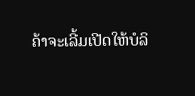ຄ້າຈະເລີ້ມເປີດໃຫ້ບໍລິ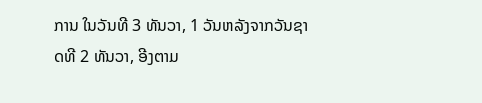ການ ໃນວັນທີ 3 ທັນວາ, 1 ວັນຫລັງຈາກວັນຊາດທີ 2 ທັນວາ, ອີງຕາມ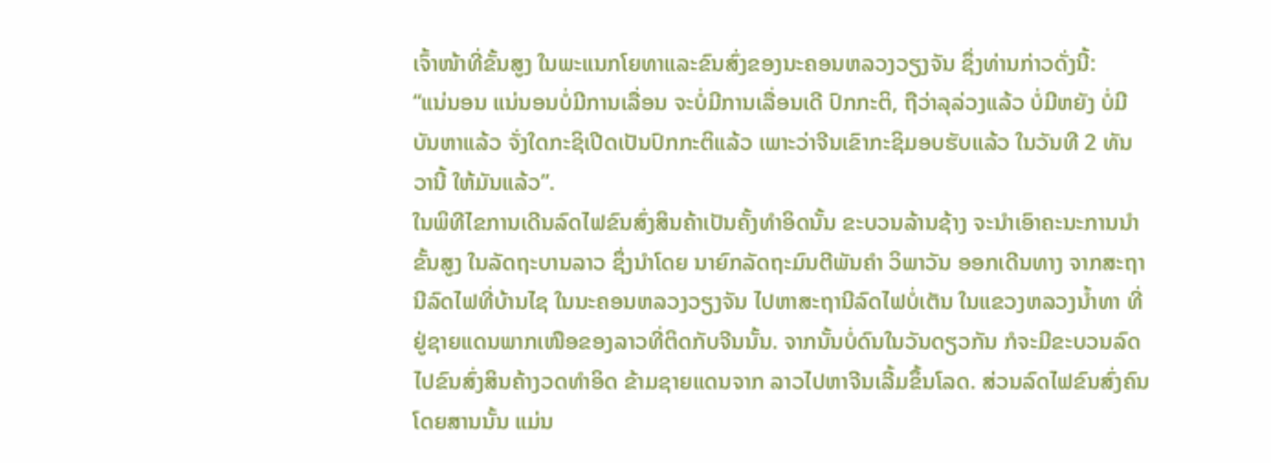ເຈົ້າໜ້າທີ່ຂັ້ນສູງ ໃນພະແນກໂຍທາແລະຂົນສົ່ງຂອງນະຄອນຫລວງວຽງຈັນ ຊຶ່ງທ່ານກ່າວດັ່ງນີ້:
“ແນ່ນອນ ແນ່ນອນບໍ່ມີການເລື່ອນ ຈະບໍ່ມີການເລື່ອນເດີ ປົກກະຕິ, ຖືວ່າລຸລ່ວງແລ້ວ ບໍ່ມີຫຍັງ ບໍ່ມີບັນຫາແລ້ວ ຈັ່ງໃດກະຊິເປີດເປັນປົກກະຕິແລ້ວ ເພາະວ່າຈີນເຂົາກະຊິມອບຮັບແລ້ວ ໃນວັນທີ 2 ທັນວານີ້ ໃຫ້ມັນແລ້ວ”.
ໃນພິທີໄຂການເດີນລົດໄຟຂົນສົ່ງສິນຄ້າເປັນຄັ້ງທໍາອິດນັ້ນ ຂະບວນລ້ານຊ້າງ ຈະນໍາເອົາຄະນະການນໍາຂັ້ນສູງ ໃນລັດຖະບານລາວ ຊຶ່ງນໍາໂດຍ ນາຍົກລັດຖະມົນຕີພັນຄໍາ ວິພາວັນ ອອກເດີນທາງ ຈາກສະຖານີລົດໄຟທີ່ບ້ານໄຊ ໃນນະຄອນຫລວງວຽງຈັນ ໄປຫາສະຖານີລົດໄຟບໍ່ເຕັນ ໃນແຂວງຫລວງນໍ້າທາ ທີ່ຢູ່ຊາຍແດນພາກເໜືອຂອງລາວທີ່ຕິດກັບຈີນນັ້ນ. ຈາກນັ້ນບໍ່ດົນໃນວັນດຽວກັນ ກໍຈະມີຂະບວນລົດໄປຂົນສົ່ງສິນຄ້າງວດທໍາອິດ ຂ້າມຊາຍແດນຈາກ ລາວໄປຫາຈີນເລີ້ມຂຶ້ນໂລດ. ສ່ວນລົດໄຟຂົນສົ່ງຄົນໂດຍສານນັ້ນ ແມ່ນ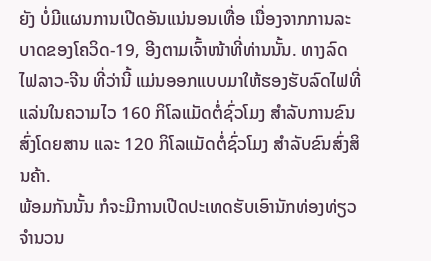ຍັງ ບໍ່ມີແຜນການເປີດອັນແນ່ນອນເທື່ອ ເນື່ອງຈາກການລະບາດຂອງໂຄວິດ-19, ອີງຕາມເຈົ້າໜ້າທີ່ທ່ານນັ້ນ. ທາງລົດໄຟລາວ-ຈີນ ທີ່ວ່ານີ້ ແມ່ນອອກແບບມາໃຫ້ຮອງຮັບລົດໄຟທີ່ແລ່ນໃນຄວາມໄວ 160 ກິໂລແມັດຕໍ່ຊົ່ວໂມງ ສໍາລັບການຂົນສົ່ງໂດຍສານ ແລະ 120 ກິໂລແມັດຕໍ່ຊົ່ວໂມງ ສໍາລັບຂົນສົ່ງສິນຄ້າ.
ພ້ອມກັນນັ້ນ ກໍຈະມີການເປີດປະເທດຮັບເອົານັກທ່ອງທ່ຽວຈໍານວນ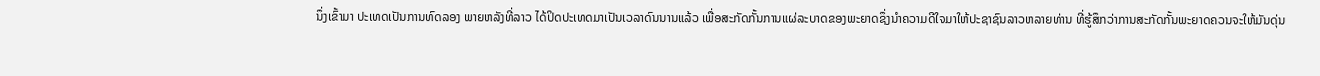ນຶ່ງເຂົ້າມາ ປະເທດເປັນການທົດລອງ ພາຍຫລັງທີ່ລາວ ໄດ້ປິດປະເທດມາເປັນເວລາດົນນານແລ້ວ ເພື່ອສະກັດກັ້ນການແຜ່ລະບາດຂອງພະຍາດຊຶ່ງນໍາຄວາມດີໃຈມາໃຫ້ປະຊາຊົນລາວຫລາຍທ່ານ ທີ່ຮູ້ສຶກວ່າການສະກັດກັ້ນພະຍາດຄວນຈະໃຫ້ມັນດຸ່ນ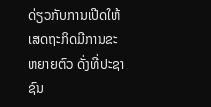ດ່ຽວກັບການເປີດໃຫ້ເສດຖະກິດມີການຂະຫຍາຍຕົວ ດັ່ງທີ່ປະຊາຊົນ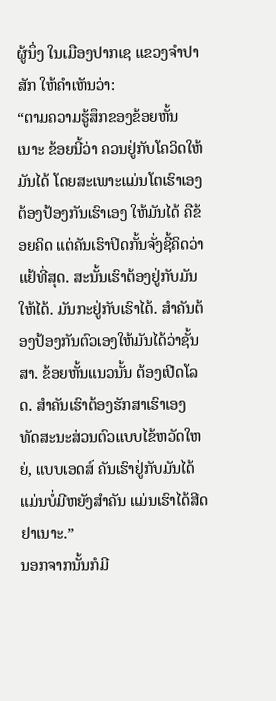ຜູ້ນຶ່ງ ໃນເມືອງປາກເຊ ແຂວງຈໍາປາສັກ ໃຫ້ຄໍາເຫັນວ່າ:
“ຕາມຄວາມຮູ້ສຶກຂອງຂ້ອຍຫັ້ນເນາະ ຂ້ອຍນີ້ວ່າ ຄວນຢູ່ກັບໂຄວິດໃຫ້ມັນໄດ້ ໂດຍສະເພາະແມ່ນໂຕເຮົາເອງ ຕ້ອງປ້ອງກັນເຮົາເອງ ໃຫ້ມັນໄດ້ ຄືຂ້ອຍຄິດ ແຕ່ຄັນເຮົາປິດກັ້ນຈັ່ງຊີ້ຄິດວ່າແຢ້ທີ່ສຸດ. ສະນັ້ນເຮົາຕ້ອງຢູ່ກັບມັນໃຫ້ໄດ້. ມັນກະຢູ່ກັບເຮົາໄດ້. ສໍາຄັນຕ້ອງປ້ອງກັນຕົວເອງໃຫ້ມັນໄດ້ວ່າຊັ້ນສາ. ຂ້ອຍຫັ້ນແນວນັ້ນ ຕ້ອງເປີດໂລດ. ສໍາຄັນເຮົາຕ້ອງຮັກສາເຮົາເອງ ທັດສະນະສ່ວນຕົວແບບໄຂ້ຫວັດໃຫຍ່, ແບບເອດສ໌ ຄັນເຮົາຢູ່ກັບມັນໄດ້ ແມ່ນບໍ່ມີຫຍັງສໍາຄັນ ແມ່ນເຮົາໄດ້ສີດຢາເນາະ.”
ນອກຈາກນັ້ນກໍມີ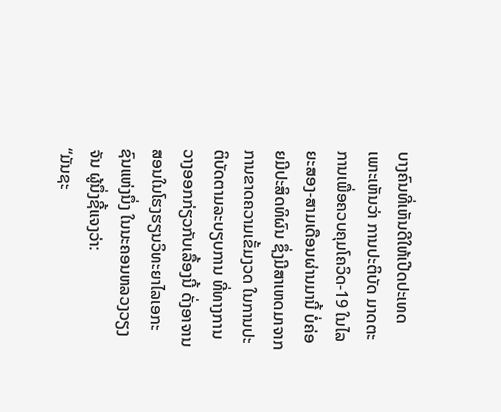ບາງຄົນທີ່ເຫັນດີໃຫ້ເປີດປະເທດ ເພາະເຫັນວ່າ ການປະຕິບັດ ມາດຕະການເພື່ອຄວບຄຸມໂຄວິດ-19 ໃນໄລຍະສອງ-ສາມເດືອນຜ່ານມານີ້ ບໍ່ຄ່ອຍມີປະສິດທິຜົນ ຊຶ່ງມີສາເຫດມາຈາກການຂາດຄວາມເຂັ້ມງວດ ໃນການປະຕິບັດຕາມລະບຽບການ ທີ່ທາງການວາງອອກກ່ຽວກັບເລື້ອງນີ້ ດັ່ງອາຈານສອນໃນໂຮງຮຽນວິທະຍາໄລເອກະຊົນແຫ່ງນຶ່ງ ໃນນະຄອນຫລວງວຽງຈັນ ຜູ້ນຶ່ງຊີ້ແຈງວ່າ:
“ມັນຊະ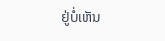ຢູ່ບໍ່ເຫັນ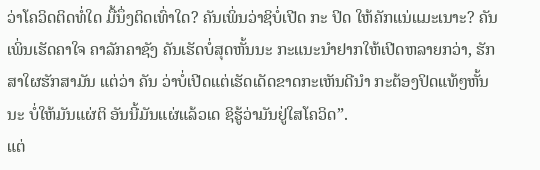ວ່າໂຄວິດຕິດທໍ່ໃດ ມື້ນຶ່ງຕິດເທົ່າໃດ? ຄັນເພິ່ນວ່າຊິບໍ່ເປີດ ກະ ປິດ ໃຫ້ຄັກແນ່ແມະເນາະ? ຄັນເພິ່ນເຮັດຄາໃຈ ຄາລັກຄາຊັງ ຄັນເຮັດບໍ່ສຸດຫັ້ນນະ ກະແນະນໍາຢາກໃຫ້ເປີດຫລາຍກວ່າ, ຮັກສາໃຜຮັກສາມັນ ແຕ່ວ່າ ຄັນ ວ່າບໍ່ເປີດແຕ່ເຮັດເດັດຂາດກະເຫັນດີນໍາ ກະຕ້ອງປິດແທ້ໆຫັ້ນນະ ບໍ່ໃຫ້ມັນແຜ່ຕິ ອັນນີ້ມັນແຜ່ແລ້ວເດ ຊິຮູ້ວ່າມັນຢູ່ໃສໂຄວິດ”.
ແຕ່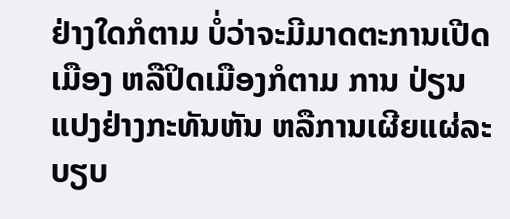ຢ່າງໃດກໍຕາມ ບໍ່ວ່າຈະມີມາດຕະການເປີດເມືອງ ຫລືປິດເມືອງກໍຕາມ ການ ປ່ຽນແປງຢ່າງກະທັນຫັນ ຫລືການເຜີຍແຜ່ລະບຽບ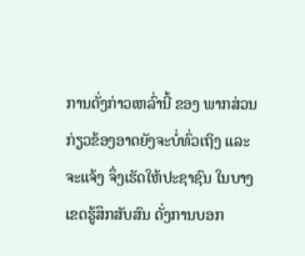ການດັ່ງກ່າວເຫລົ່ານີ້ ຂອງ ພາກສ່ວນກ່ຽວຂ້ອງອາດຍັງຈະບໍ່ທົ່ວເຖິງ ແລະຈະແຈ້ງ ຈຶ່ງເຮັດໃຫ້ປະຊາຊົນ ໃນບາງເຂດຮູ້ສຶກສັບສົນ ດັ່ງການບອກ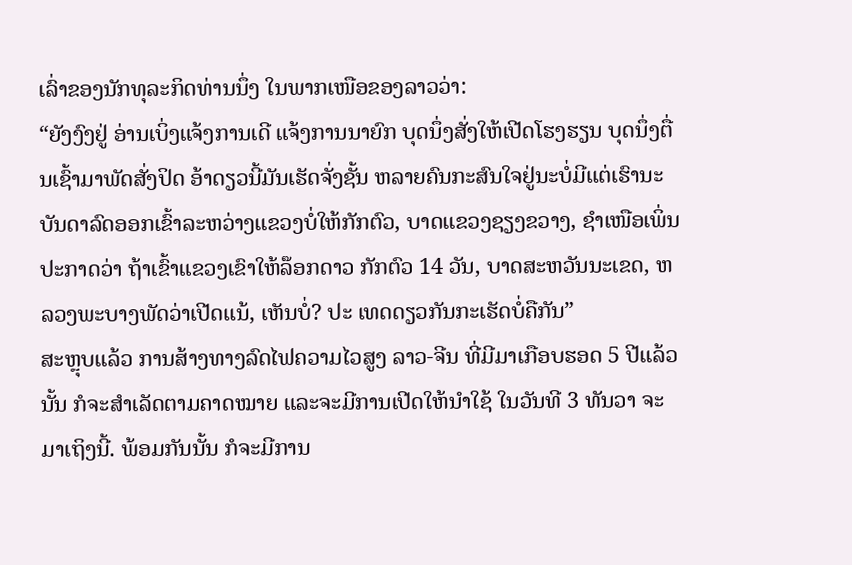ເລົ່າຂອງນັກທຸລະກິດທ່ານນຶ່ງ ໃນພາກເໜືອຂອງລາວວ່າ:
“ຍັງງົງຢູ່ ອ່ານເບິ່ງແຈ້ງການເດີ ແຈ້ງການນາຍົກ ບຸດນຶ່ງສັ່ງໃຫ້ເປີດໂຮງຮຽນ ບຸດນຶ່ງຕື່ນເຊົ້າມາພັດສັ່ງປິດ ອ້າດຽວນີ້ມັນເຮັດຈັ່ງຊັ້ນ ຫລາຍຄົນກະສົນໃຈຢູ່ນະບໍ່ມີແຕ່ເຮົານະ ບັນດາລົດອອກເຂົ້າລະຫວ່າງແຂວງບໍ່ໃຫ້ກັກຕົວ, ບາດແຂວງຊຽງຂວາງ, ຊໍາເໜືອເພິ່ນປະກາດວ່າ ຖ້າເຂົ້າແຂວງເຂົາໃຫ້ລ໊ອກດາວ ກັກຕົວ 14 ວັນ, ບາດສະຫວັນນະເຂດ, ຫລວງພະບາງພັດວ່າເປີດແນ້, ເຫັນບໍ່? ປະ ເທດດຽວກັນກະເຮັດບໍ່ຄືກັນ”
ສະຫຼຸບແລ້ວ ການສ້າງທາງລົດໄຟຄວາມໄວສູງ ລາວ-ຈີນ ທີ່ມີມາເກືອບຮອດ 5 ປີແລ້ວນັ້ນ ກໍຈະສໍາເລັດຕາມຄາດໝາຍ ແລະຈະມີການເປີດໃຫ້ນໍາໃຊ້ ໃນວັນທີ 3 ທັນວາ ຈະມາເຖິງນີ້. ພ້ອມກັນນັ້ນ ກໍຈະມີການ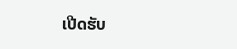ເປີດຮັບ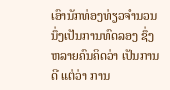ເອົານັກທ່ອງທ່ຽວຈໍານວນນຶ່ງເປັນການທົດລອງ ຊຶ່ງຫລາຍຄົນຄິດວ່າ ເປັນການດີ ແຕ່ວ່າ ການ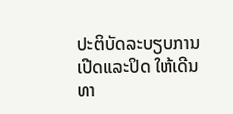ປະຕິບັດລະບຽບການເປີດແລະປິດ ໃຫ້ເດີນທາ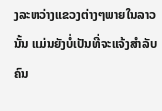ງລະຫວ່າງແຂວງຕ່າງໆພາຍໃນລາວນັ້ນ ແມ່ນຍັງບໍ່ເປັນທີ່ຈະແຈ້ງສໍາລັບຄົນ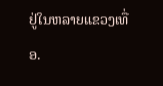ຢູ່ໃນຫລາຍແຂວງເທື່ອ.